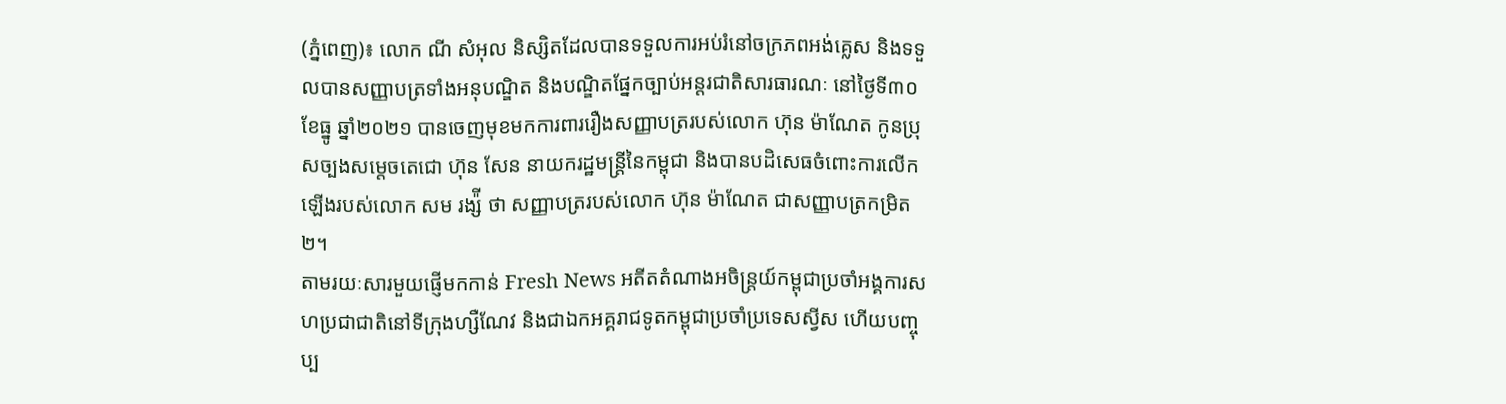(ភ្នំពេញ)៖ លោក ណី សំអុល និស្សិតដែលបានទទួលការអប់រំនៅចក្រភពអង់គ្លេស និងទទួលបានសញ្ញាបត្រទាំងអនុបណ្ឌិត និងបណ្ឌិតផ្នែកច្បាប់អន្តរជាតិសារធារណៈ នៅថ្ងៃទី៣០ ខែធ្នូ ឆ្នាំ២០២១ បានចេញមុខមកការពាររឿងសញ្ញាបត្ររបស់លោក ហ៊ុន ម៉ាណែត កូនប្រុសច្បងសម្តេចតេជោ ហ៊ុន សែន នាយករដ្ឋមន្ត្រីនៃកម្ពុជា និងបានបដិសេធចំពោះការលើកឡើងរបស់លោក សម រង្ស៉ី ថា សញ្ញាបត្ររបស់លោក ហ៊ុន ម៉ាណែត ជាសញ្ញាបត្រកម្រិត២។
តាមរយៈសារមួយផ្ញើមកកាន់ Fresh News អតីតតំណាងអចិន្ត្រយ៍កម្ពុជាប្រចាំអង្គការសហប្រជាជាតិនៅទីក្រុងហ្សឺណែវ និងជាឯកអគ្គរាជទូតកម្ពុជាប្រចាំប្រទេសស្វីស ហើយបញ្ចុប្ប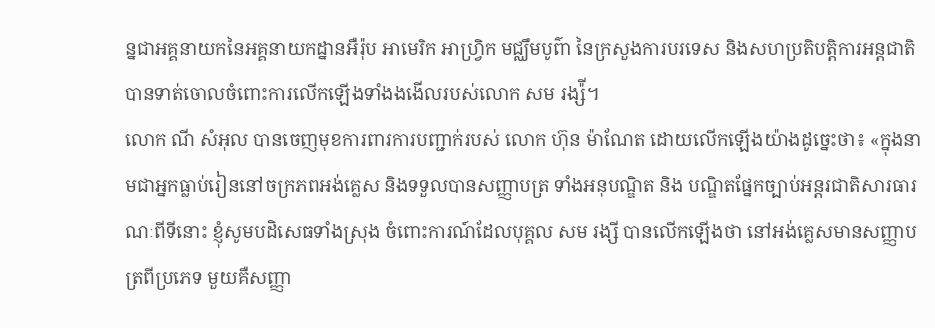ន្នជាអគ្គនាយកនៃអគ្គនាយកដ្នានអឺរ៉ុប អាមេរិក អាហ្រ្វិក មជ្ឈឹមបូព៌ា នៃក្រសួងការបរទេស និងសហប្រតិបត្តិការអន្តជាតិ បានទាត់ចោលចំពោះការលើកឡើងទាំងងងើលរបស់លោក សម រង្ស៉ី។
លោក ណី សំអុល បានចេញមុខការពារការបញ្ជាក់របស់ លោក ហ៊ុន ម៉ាណែត ដោយលើកឡើងយ៉ាងដូច្នេះថា៖ «ក្នុងនាមជាអ្នកធ្លាប់រៀននៅចក្រភពអង់គ្លេស និងទទួលបានសញ្ញាបត្រ ទាំងអនុបណ្ឌិត និង បណ្ឌិតផ្នែកច្បាប់អន្តរជាតិសារធារណៈពីទីនោះ ខ្ញុំសូមបដិសេធទាំងស្រុង ចំពោះការណ៍ដែលបុគ្គល សម រង្សី បានលើកឡើងថា នៅអង់គ្លេសមានសញ្ញាបត្រពីប្រភេទ មួយគឺសញ្ញា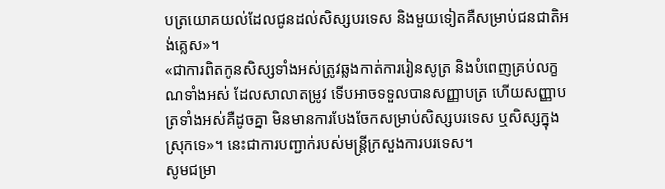បត្រយោគយល់ដែលជូនដល់សិស្សបរទេស និងមួយទៀតគឺសម្រាប់ជនជាតិអង់គ្លេស»។
«ជាការពិតកូនសិស្សទាំងអស់ត្រូវឆ្លងកាត់ការរៀនសូត្រ និងបំពេញគ្រប់លក្ខណទាំងអស់ ដែលសាលាតម្រូវ ទើបអាចទទួលបានសញ្ញាបត្រ ហើយសញ្ញាបត្រទាំងអស់គឺដូចគ្នា មិនមានការបែងចែកសម្រាប់សិស្សបរទេស ឬសិស្សក្នុងស្រុកទេ»។ នេះជាការបញ្ជាក់របស់មន្ត្រីក្រសួងការបរទេស។
សូមជម្រា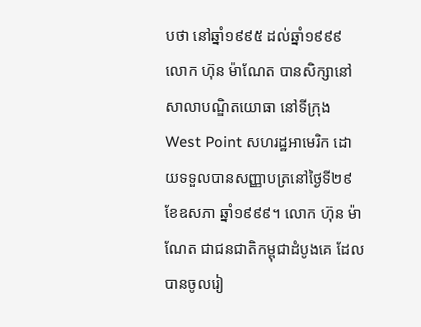បថា នៅឆ្នាំ១៩៩៥ ដល់ឆ្នាំ១៩៩៩ លោក ហ៊ុន ម៉ាណែត បានសិក្សានៅសាលាបណ្ឌិតយោធា នៅទីក្រុង West Point សហរដ្ឋអាមេរិក ដោយទទួលបានសញ្ញាបត្រនៅថ្ងៃទី២៩ ខែឧសភា ឆ្នាំ១៩៩៩។ លោក ហ៊ុន ម៉ាណែត ជាជនជាតិកម្ពុជាដំបូងគេ ដែលបានចូលរៀ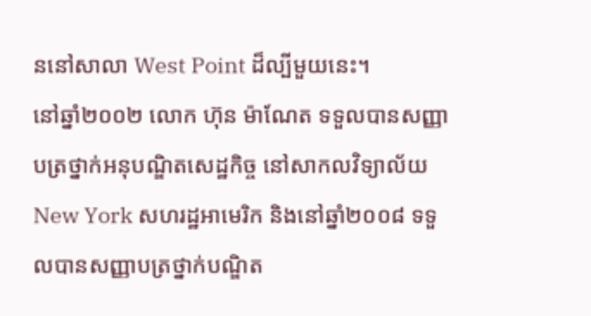ននៅសាលា West Point ដ៏ល្បីមួយនេះ។
នៅឆ្នាំ២០០២ លោក ហ៊ុន ម៉ាណែត ទទួលបានសញ្ញាបត្រថ្នាក់អនុបណ្ឌិតសេដ្ឋកិច្ច នៅសាកលវិទ្យាល័យ New York សហរដ្ឋអាមេរិក និងនៅឆ្នាំ២០០៨ ទទួលបានសញ្ញាបត្រថ្នាក់បណ្ឌិត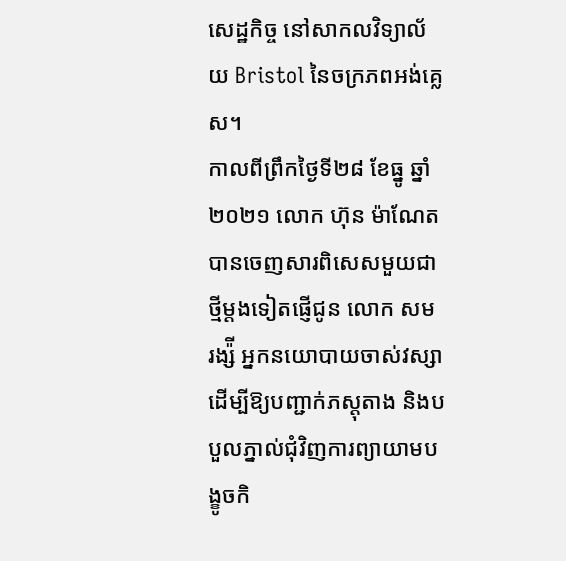សេដ្ឋកិច្ច នៅសាកលវិទ្យាល័យ Bristol នៃចក្រភពអង់គ្លេស។
កាលពីព្រឹកថ្ងៃទី២៨ ខែធ្នូ ឆ្នាំ២០២១ លោក ហ៊ុន ម៉ាណែត បានចេញសារពិសេសមួយជាថ្មីម្តងទៀតផ្ញើជូន លោក សម រង្ស៉ី អ្នកនយោបាយចាស់វស្សា ដើម្បីឱ្យបញ្ជាក់ភស្តុតាង និងបបួលភ្នាល់ជុំវិញការព្យាយាមបង្ខូចកិ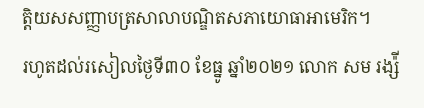ត្តិយសសញ្ញាបត្រសាលាបណ្ឌិតសភាយោធាអាមេរិក។
រហូតដល់រសៀលថ្ងៃទី៣០ ខែធ្នូ ឆ្នាំ២០២១ លោក សម រង្ស៉ី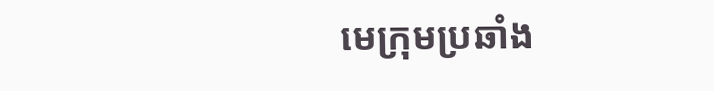មេក្រុមប្រឆាំង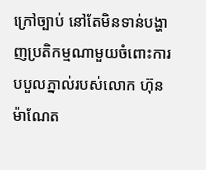ក្រៅច្បាប់ នៅតែមិនទាន់បង្ហាញប្រតិកម្មណាមួយចំពោះការបបួលភ្នាល់របស់លោក ហ៊ុន ម៉ាណែត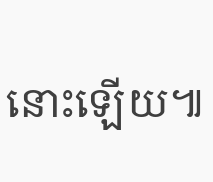នោះឡើយ៕